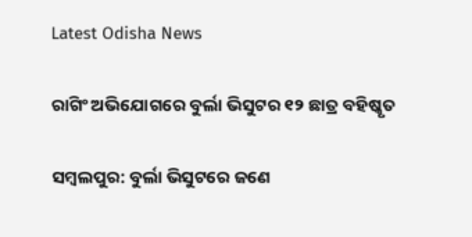Latest Odisha News

ରାଗିଂ ଅଭିଯୋଗରେ ବୁର୍ଲା ଭିସୁଟର ୧୨ ଛାତ୍ର ବହିଷ୍କୃତ

ସମ୍ୱଲପୁର: ବୁର୍ଲା ଭିସୁଟରେ ଜଣେ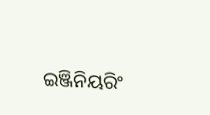ଇଞ୍ଜିନିୟରିଂ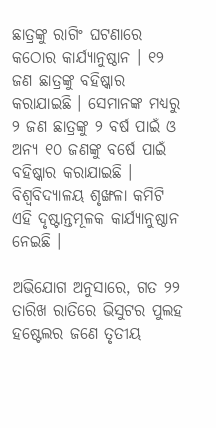ଛାତ୍ରଙ୍କୁ ରାଗିଂ ଘଟଣାରେ କଠୋର କାର୍ଯ୍ୟାନୁଷ୍ଠାନ । ୧୨ ଜଣ ଛାତ୍ରଙ୍କୁ ବହିଷ୍କାର କରାଯାଇଛି । ସେମାନଙ୍କ ମଧ୍ୟରୁ ୨ ଜଣ ଛାତ୍ରଙ୍କୁ ୨ ବର୍ଷ ପାଇଁ ଓ ଅନ୍ୟ ୧୦ ଜଣଙ୍କୁ ବର୍ଷେ ପାଇଁ ବହିଷ୍କାର କରାଯାଇଛି । ବିଶ୍ୱବିଦ୍ୟାଳୟ ଶୃଙ୍ଖଳା କମିଟି ଏହି ଦୃଷ୍ଟାନ୍ତମୂଳକ କାର୍ଯ୍ୟାନୁଷ୍ଠାନ ନେଇଛି ।

ଅଭିଯୋଗ ଅନୁସାରେ, ଗତ ୨୨ ତାରିଖ ରାତିରେ ଭିସୁଟର ପୁଲହ ହଷ୍ଟେଲର ଜଣେ ତୃତୀୟ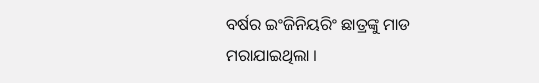ବର୍ଷର ଇଂଜିନିୟରିଂ ଛାତ୍ରଙ୍କୁ ମାଡ ମରାଯାଇଥିଲା ।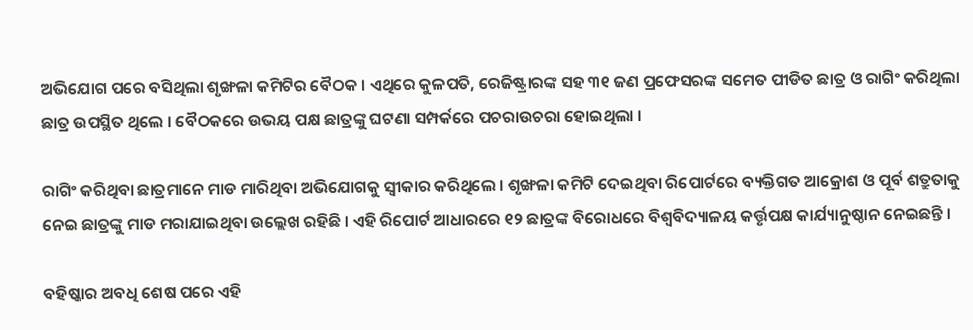ଅଭିଯୋଗ ପରେ ବସିଥିଲା ଶୃଙ୍ଖଳା କମିଟିର ବୈଠକ । ଏଥିରେ କୁଳପତି, ରେଜିଷ୍ଟ୍ରାରଙ୍କ ସହ ୩୧ ଜଣ ପ୍ରଫେସରଙ୍କ ସମେତ ପୀଡିତ ଛାତ୍ର ଓ ରାଗିଂ କରିଥିଲା ଛାତ୍ର ଉପସ୍ଥିତ ଥିଲେ । ବୈଠକରେ ଉଭୟ ପକ୍ଷ ଛାତ୍ରଙ୍କୁ ଘଟଣା ସମ୍ପର୍କରେ ପଚରାଉଚରା ହୋଇଥିଲା ।

ରାଗିଂ କରିଥିବା ଛାତ୍ରମାନେ ମାଡ ମାରିଥିବା ଅଭିଯୋଗକୁ ସ୍ୱୀକାର କରିଥିଲେ । ଶୃଙ୍ଖଳା କମିଟି ଦେଇଥିବା ରିପୋର୍ଟରେ ବ୍ୟକ୍ତିଗତ ଆକ୍ରୋଶ ଓ ପୂର୍ବ ଶତ୍ରୁତାକୁ ନେଇ ଛାତ୍ରଙ୍କୁ ମାଡ ମରାଯାଇଥିବା ଉଲ୍ଲେଖ ରହିଛି । ଏହି ରିପୋର୍ଟ ଆଧାରରେ ୧୨ ଛାତ୍ରଙ୍କ ବିରୋଧରେ ବିଶ୍ୱବିଦ୍ୟାଳୟ କର୍ତ୍ତୃପକ୍ଷ କାର୍ଯ୍ୟାନୁଷ୍ଠାନ ନେଇଛନ୍ତି ।

ବହିଷ୍କାର ଅବଧି ଶେଷ ପରେ ଏହି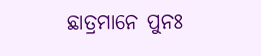ଛାତ୍ରମାନେ ପୁନଃ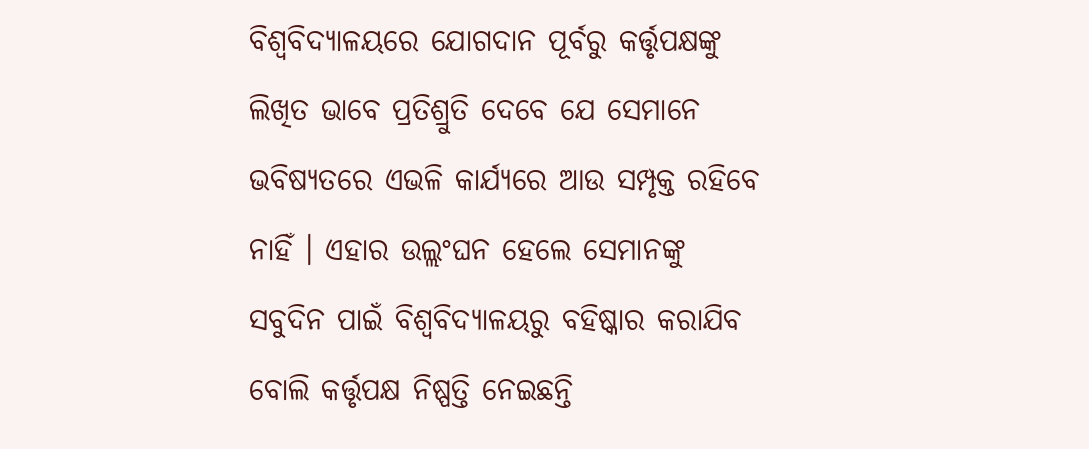ବିଶ୍ୱବିଦ୍ୟାଳୟରେ ଯୋଗଦାନ ପୂର୍ବରୁ କର୍ତ୍ତୃପକ୍ଷଙ୍କୁ ଲିଖିତ ଭାବେ ପ୍ରତିଶ୍ରୁତି ଦେବେ ଯେ ସେମାନେ ଭବିଷ୍ୟତରେ ଏଭଳି କାର୍ଯ୍ୟରେ ଆଉ ସମ୍ପୃକ୍ତ ରହିବେ ନାହିଁ । ଏହାର ଉଲ୍ଲଂଘନ ହେଲେ ସେମାନଙ୍କୁ ସବୁଦିନ ପାଇଁ ବିଶ୍ୱବିଦ୍ୟାଳୟରୁ ବହିଷ୍କାର କରାଯିବ ବୋଲି କର୍ତ୍ତୃପକ୍ଷ ନିଷ୍ପତ୍ତି ନେଇଛନ୍ତି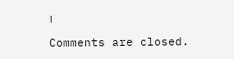।

Comments are closed.